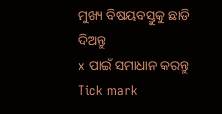ମୁଖ୍ୟ ବିଷୟବସ୍ତୁକୁ ଛାଡି ଦିଅନ୍ତୁ
x ପାଇଁ ସମାଧାନ କରନ୍ତୁ
Tick mark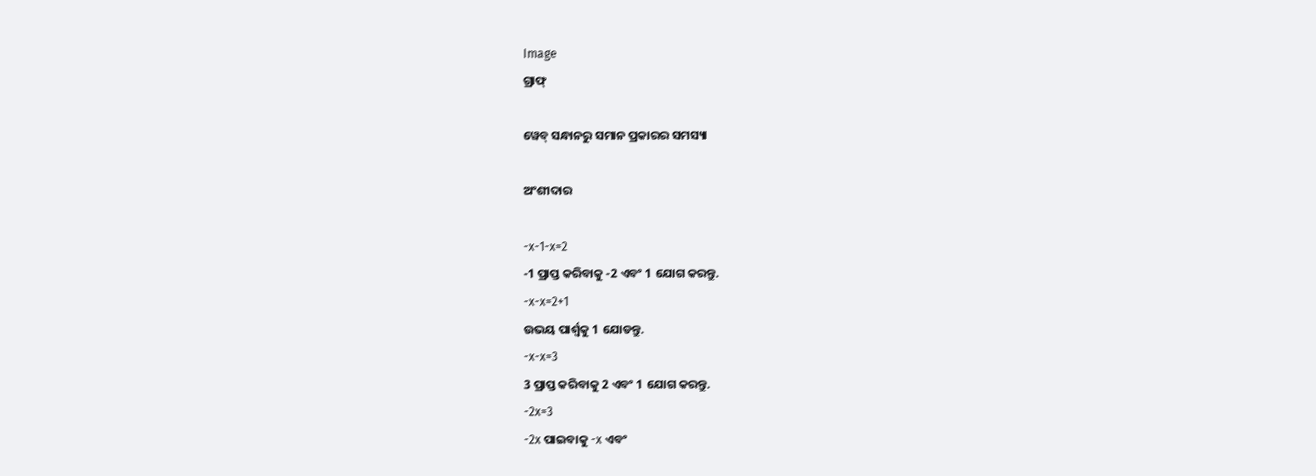Image
ଗ୍ରାଫ୍

ୱେବ୍ ସନ୍ଧାନରୁ ସମାନ ପ୍ରକାରର ସମସ୍ୟା

ଅଂଶୀଦାର

-x-1-x=2
-1 ପ୍ରାପ୍ତ କରିବାକୁ -2 ଏବଂ 1 ଯୋଗ କରନ୍ତୁ.
-x-x=2+1
ଉଭୟ ପାର୍ଶ୍ଵକୁ 1 ଯୋଡନ୍ତୁ.
-x-x=3
3 ପ୍ରାପ୍ତ କରିବାକୁ 2 ଏବଂ 1 ଯୋଗ କରନ୍ତୁ.
-2x=3
-2x ପାଇବାକୁ -x ଏବଂ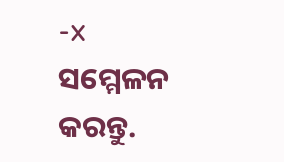-x ସମ୍ମେଳନ କରନ୍ତୁ.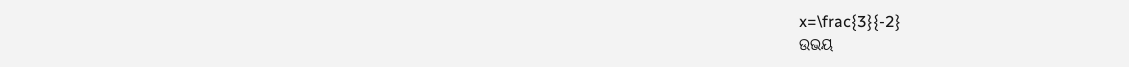x=\frac{3}{-2}
ଉଭୟ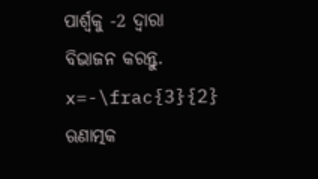ପାର୍ଶ୍ୱକୁ -2 ଦ୍ୱାରା ବିଭାଜନ କରନ୍ତୁ.
x=-\frac{3}{2}
ଋଣାତ୍ମକ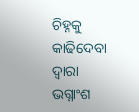ଚିହ୍ନକୁ କାଢିଦେବା ଦ୍ୱାରା ଭଗ୍ନାଂଶ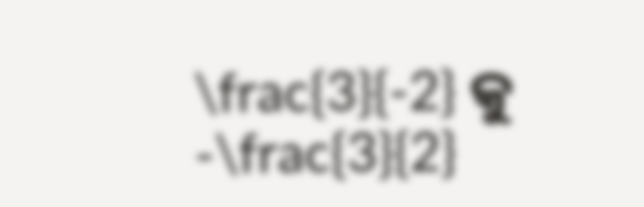\frac{3}{-2} କୁ -\frac{3}{2}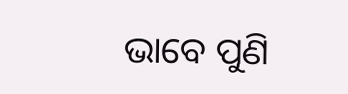ଭାବେ ପୁଣି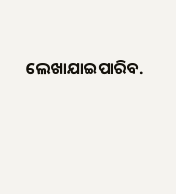ଲେଖାଯାଇପାରିବ.